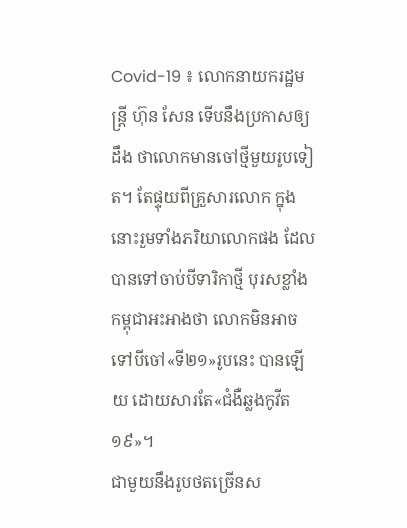Covid-19 ៖ លោកនាយករដ្ឋមន្ត្រី ហ៊ុន សែន ទើបនឹងប្រកាសឲ្យដឹង ថាលោកមានចៅថ្មីមួយរូបទៀត។ តែផ្ទុយពីគ្រួសារលោក ក្នុងនោះរួមទាំងភរិយាលោកផង ដែលបានទៅចាប់បីទារិកាថ្មី បុរសខ្លាំងកម្ពុជាអះអាងថា លោកមិនអាចទៅបីចៅ«ទី២១»រូបនេះ បានឡើយ ដោយសារតែ«ជំងឺឆ្លងកូវីត១៩»។
ជាមួយនឹងរូបថតច្រើនស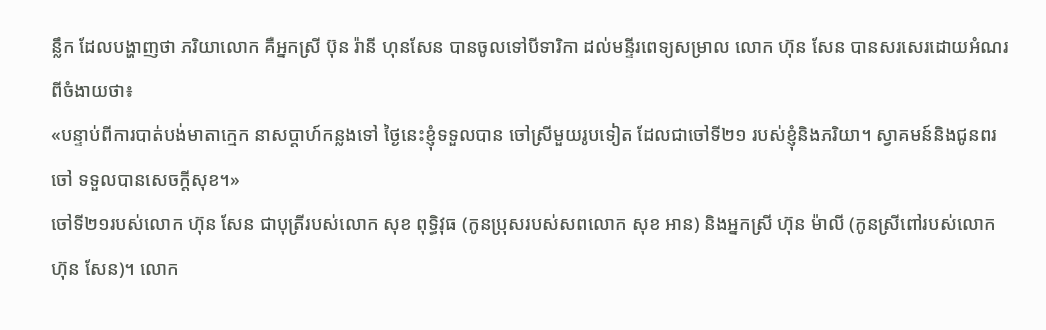ន្លឹក ដែលបង្ហាញថា ភរិយាលោក គឺអ្នកស្រី ប៊ុន រ៉ានី ហុនសែន បានចូលទៅបីទារិកា ដល់មន្ទីរពេទ្យសម្រាល លោក ហ៊ុន សែន បានសរសេរដោយអំណរ ពីចំងាយថា៖
«បន្ទាប់ពីការបាត់បង់មាតាក្មេក នាសប្តាហ៍កន្លងទៅ ថ្ងៃនេះខ្ញុំទទួលបាន ចៅស្រីមួយរូបទៀត ដែលជាចៅទី២១ របស់ខ្ញុំនិងភរិយា។ ស្វាគមន៍និងជូនពរចៅ ទទួលបានសេចក្តីសុខ។»
ចៅទី២១របស់លោក ហ៊ុន សែន ជាបុត្រីរបស់លោក សុខ ពុទ្ធិវុធ (កូនប្រុសរបស់សពលោក សុខ អាន) និងអ្នកស្រី ហ៊ុន ម៉ាលី (កូនស្រីពៅរបស់លោក ហ៊ុន សែន)។ លោក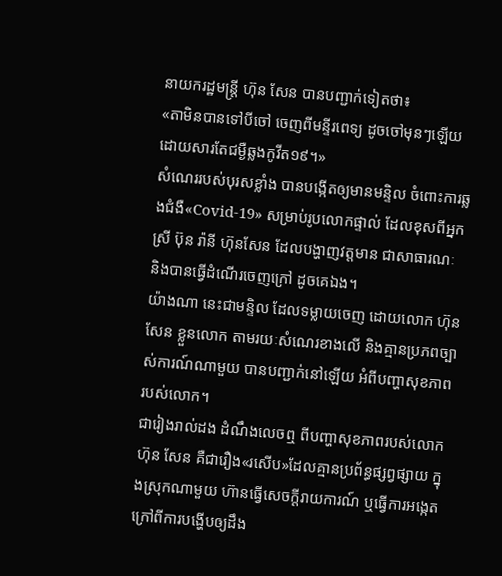នាយករដ្ឋមន្ត្រី ហ៊ុន សែន បានបញ្ជាក់ទៀតថា៖
«តាមិនបានទៅបីចៅ ចេញពីមន្ទីរពេទ្យ ដូចចៅមុនៗឡើយ ដោយសារតែជម្ងឺឆ្លងកូវីត១៩។»
សំណេររបស់បុរសខ្លាំង បានបង្កើតឲ្យមានមន្ទិល ចំពោះការឆ្លងជំងឺ«Covid-19» សម្រាប់រូបលោកផ្ទាល់ ដែលខុសពីអ្នកស្រី ប៊ុន រ៉ានី ហ៊ុនសែន ដែលបង្ហាញវត្តមាន ជាសាធារណៈ និងបានធ្វើដំណើរចេញក្រៅ ដូចគេឯង។
យ៉ាងណា នេះជាមន្ទិល ដែលទម្លាយចេញ ដោយលោក ហ៊ុន សែន ខ្លួនលោក តាមរយៈសំណេរខាងលើ និងគ្មានប្រភពច្បាស់ការណ៍ណាមួយ បានបញ្ជាក់នៅឡើយ អំពីបញ្ហាសុខភាព របស់លោក។
ជារៀងរាល់ដង ដំណឹងលេចឮ ពីបញ្ហាសុខភាពរបស់លោក ហ៊ុន សែន គឺជារឿង«រសើប»ដែលគ្មានប្រព័ន្ធផ្សព្វផ្សាយ ក្នុងស្រុកណាមួយ ហ៊ានធ្វើសេចក្ដីរាយការណ៍ ឬធ្វើការអង្កេត ក្រៅពីការបង្ហើបឲ្យដឹង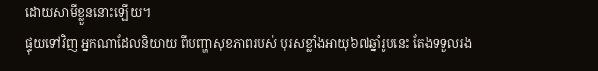ដោយសាមីខ្លួននោះឡើយ។
ផ្ទុយទៅវិញ អ្នកណាដែលនិយាយ ពីបញ្ហាសុខភាពរបស់ បុរសខ្លាំងអាយុ៦៧ឆ្នាំរូបនេះ តែងទទួលរង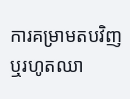ការគម្រាមតបវិញ ឬរហូតឈា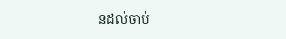នដល់ចាប់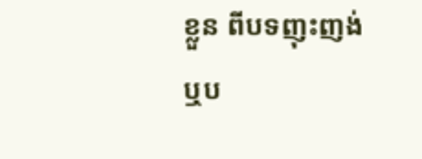ខ្លួន ពីបទញុះញង់ ឬប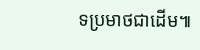ទប្រមាថជាដើម៕